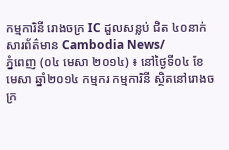កម្មការិនី រោងចក្រ IC ដួលសន្លប់ ជិត ៤០នាក់
សារព័ត៌មាន Cambodia News/
ភ្នំពេញ (០៤ មេសា ២០១៤) ៖ នៅថ្ងៃទី០៤ ខែមេសា ឆ្នាំ២០១៤ កម្មករ កម្មការិនី ស្ថិតនៅរោងចក្រ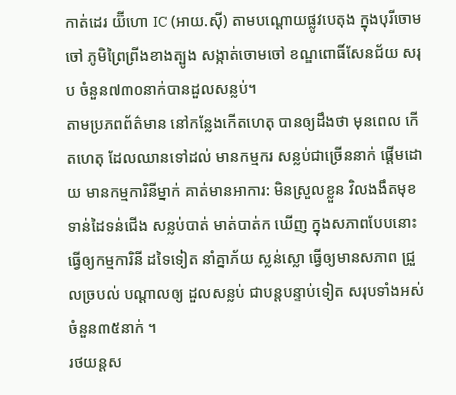កាត់ដេរ យ៊ីហោ IC (អាយ.ស៊ី) តាមបណ្តោយផ្លូវបេតុង ក្នុងបុរីចោមចៅ ភូមិព្រៃព្រីងខាងត្បូង សង្កាត់ចោមចៅ ខណ្ឌពោធិ៍សែនជ័យ សរុប ចំនួន៧៣០នាក់បានដួលសន្លប់។
តាមប្រភពព័ត៌មាន នៅកន្លែងកើតហេតុ បានឲ្យដឹងថា មុនពេល កើតហេតុ ដែលឈានទៅដល់ មានកម្មករ សន្លប់ជាច្រើននាក់ ផ្តើមដោយ មានកម្មការិនីម្នាក់ គាត់មានអាការ: មិនស្រួលខ្លួន វិលងងឹតមុខ ទាន់ដៃទន់ជើង សន្លប់បាត់ មាត់បាត់ក ឃើញ ក្នុងសភាពបែបនោះ ធ្វើឲ្យកម្មការិនី ដទៃទៀត នាំគ្នាភ័យ ស្លន់ស្លោ ធ្វើឲ្យមានសភាព ជ្រួលច្របល់ បណ្តាលឲ្យ ដួលសន្លប់ ជាបន្តបន្ទាប់ទៀត សរុបទាំងអស់ ចំនួន៣៥នាក់ ។
រថយន្តស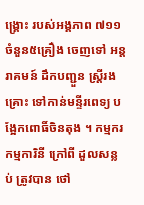ង្គ្រោះ របស់អង្គភាព ៧១១ ចំនួន៥គ្រឿង ចេញទៅ អន្តរាគមន៍ ដឹកបញ្ជួន ស្ត្រីរងគ្រោះ ទៅកាន់មន្ទីរពេទ្យ បង្អែកពោធិ៍ចិនតុង ។ កម្មករ កម្មការិនី ក្រៅពី ដួលសន្លប់ ត្រូវបាន ថៅ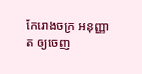កែរោងចក្រ អនុញ្ញាត ឲ្យចេញ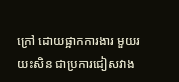ក្រៅ ដោយផ្អាកការងារ មួយរយះសិន ជាប្រការជៀសវាង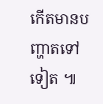កើតមានបញ្ហាតទៅទៀត ៕